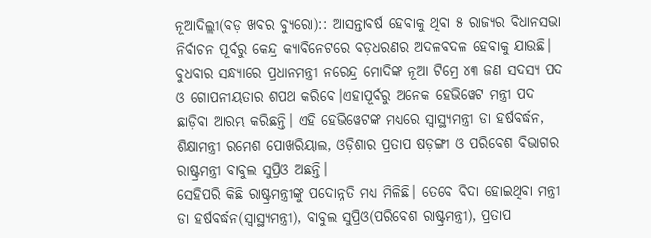ନୂଆଦିଲ୍ଲୀ(ବଡ଼ ଖବର ବ୍ୟୁରୋ):: ଆସନ୍ତାବର୍ଷ ହେବାକୁ ଥିବା ୫ ରାଜ୍ୟର ବିଧାନସଭା ନିର୍ବାଚନ ପୂର୍ବରୁ କେନ୍ଦ୍ର କ୍ୟାବିନେଟରେ ବଡ଼ଧରଣର ଅଦଳବଦଳ ହେବାକୁ ଯାଉଛି। ବୁଧବାର ସନ୍ଧ୍ୟାରେ ପ୍ରଧାନମନ୍ତ୍ରୀ ନରେନ୍ଦ୍ର ମୋଦିଙ୍କ ନୂଆ ଟିମ୍ରେ ୪୩ ଜଣ ସଦସ୍ୟ ପଦ ଓ ଗୋପନୀୟତାର ଶପଥ କରିବେ।ଏହାପୂର୍ବରୁ ଅନେକ ହେଭିୱେଟ ମନ୍ତ୍ରୀ ପଦ ଛାଡ଼ିବା ଆରମ୍ଭ କରିଛନ୍ତି। ଏହି ହେଭିୱେଟଙ୍କ ମଧ୍ୟରେ ସ୍ୱାସ୍ଥ୍ୟମନ୍ତ୍ରୀ ଡା ହର୍ଷବର୍ଦ୍ଧନ, ଶିକ୍ଷାମନ୍ତ୍ରୀ ରମେଶ ପୋଖରିୟାଲ, ଓଡ଼ିଶାର ପ୍ରତାପ ଷଡ଼ଙ୍ଗୀ ଓ ପରିବେଶ ବିଭାଗର ରାଷ୍ଟ୍ରମନ୍ତ୍ରୀ ବାବୁଲ ସୁପ୍ରିଓ ଅଛନ୍ତି।
ସେହିପରି କିଛି ରାଷ୍ଟ୍ରମନ୍ତ୍ରୀଙ୍କୁ ପଦୋନ୍ନତି ମଧ୍ୟ ମିଳିଛି। ତେବେ ବିଦା ହୋଇଥିବା ମନ୍ତ୍ରୀ ଡା ହର୍ଷବର୍ଦ୍ଧନ(ସ୍ୱାସ୍ଥ୍ୟମନ୍ତ୍ରୀ), ବାବୁଲ ସୁପ୍ରିଓ(ପରିବେଶ ରାଷ୍ଟ୍ରମନ୍ତ୍ରୀ), ପ୍ରତାପ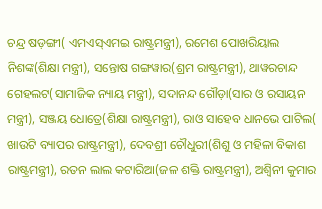ଚନ୍ଦ୍ର ଷଡ଼ଙ୍ଗୀ( ଏମଏସ୍ଏମଇ ରାଷ୍ଟ୍ରମନ୍ତ୍ରୀ), ରମେଶ ପୋଖରିୟାଲ ନିଶଙ୍କ(ଶିକ୍ଷା ମନ୍ତ୍ରୀ), ସନ୍ତୋଷ ଗଙ୍ଗୱାର(ଶ୍ରମ ରାଷ୍ଟ୍ରମନ୍ତ୍ରୀ), ଥାୱରଚାନ୍ଦ ଗେହଲଟ(ସାମାଜିକ ନ୍ୟାୟ ମନ୍ତ୍ରୀ), ସଦାନନ୍ଦ ଗୌଡ଼ା(ସାର ଓ ରସାୟନ ମନ୍ତ୍ରୀ), ସଞ୍ଜୟ ଧୋତ୍ରେ(ଶିକ୍ଷା ରାଷ୍ଟ୍ରମନ୍ତ୍ରୀ), ରାଓ ସାହେବ ଧାନଭେ ପାଟିଲ( ଖାଉଟି ବ୍ୟାପର ରାଷ୍ଟ୍ରମନ୍ତ୍ରୀ), ଦେବଶ୍ରୀ ଚୌଧୁରୀ(ଶିଶୁ ଓ ମହିଳା ବିକାଶ ରାଷ୍ଟ୍ରମନ୍ତ୍ରୀ), ରତନ ଲାଲ କଟାରିଆ(ଜଳ ଶକ୍ତି ରାଷ୍ଟ୍ରମନ୍ତ୍ରୀ), ଅଶ୍ୱିନୀ କୁମାର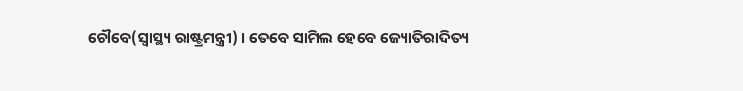ଚୌବେ(ସ୍ୱାସ୍ଥ୍ୟ ରାଷ୍ଟ୍ରମନ୍ତ୍ରୀ) । ତେବେ ସାମିଲ ହେବେ ଜ୍ୟୋତିରାଦିତ୍ୟ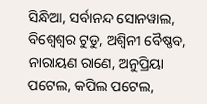ସିନ୍ଧିଆ, ସର୍ବାନନ୍ଦ ସୋନୱାଲ, ବିଶ୍ୱେଶ୍ୱର ଟୁଡୁ, ଅଶ୍ୱିନୀ ବୈଷ୍ଣବ, ନାରାୟଣ ରାଣେ, ଅନୁପ୍ରିୟା ପଟେଲ, କପିଲ ପଟେଲ,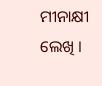ମୀନାକ୍ଷୀ ଲେଖି ।